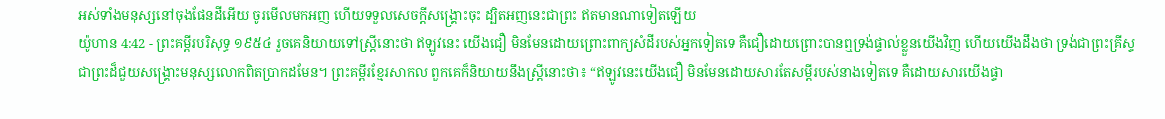អស់ទាំងមនុស្សនៅចុងផែនដីអើយ ចូរមើលមកអញ ហើយទទួលសេចក្ដីសង្គ្រោះចុះ ដ្បិតអញនេះជាព្រះ ឥតមានណាទៀតឡើយ
យ៉ូហាន 4:42 - ព្រះគម្ពីរបរិសុទ្ធ ១៩៥៤ រួចគេនិយាយទៅស្ត្រីនោះថា ឥឡូវនេះ យើងជឿ មិនមែនដោយព្រោះពាក្យសំដីរបស់អ្នកទៀតទេ គឺជឿដោយព្រោះបានឮទ្រង់ផ្ទាល់ខ្លួនយើងវិញ ហើយយើងដឹងថា ទ្រង់ជាព្រះគ្រីស្ទ ជាព្រះដ៏ជួយសង្គ្រោះមនុស្សលោកពិតប្រាកដមែន។ ព្រះគម្ពីរខ្មែរសាកល ពួកគេក៏និយាយនឹងស្ត្រីនោះថា៖ “ឥឡូវនេះយើងជឿ មិនមែនដោយសារតែសម្ដីរបស់នាងទៀតទេ គឺដោយសារយើងផ្ទា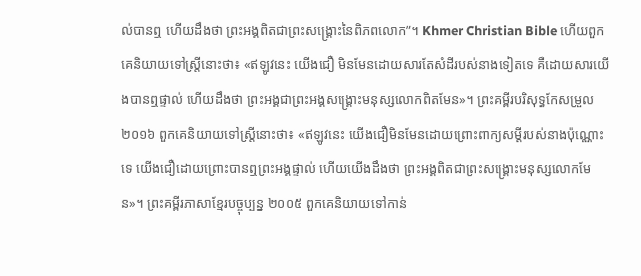ល់បានឮ ហើយដឹងថា ព្រះអង្គពិតជាព្រះសង្គ្រោះនៃពិភពលោក”។ Khmer Christian Bible ហើយពួកគេនិយាយទៅស្រ្តីនោះថា៖ «ឥឡូវនេះ យើងជឿ មិនមែនដោយសារតែសំដីរបស់នាងទៀតទេ គឺដោយសារយើងបានឮផ្ទាល់ ហើយដឹងថា ព្រះអង្គជាព្រះអង្គសង្គ្រោះមនុស្សលោកពិតមែន»។ ព្រះគម្ពីរបរិសុទ្ធកែសម្រួល ២០១៦ ពួកគេនិយាយទៅស្ត្រីនោះថា៖ «ឥឡូវនេះ យើងជឿមិនមែនដោយព្រោះពាក្យសម្ដីរបស់នាងប៉ុណ្ណោះទេ យើងជឿដោយព្រោះបានឮព្រះអង្គផ្ទាល់ ហើយយើងដឹងថា ព្រះអង្គពិតជាព្រះសង្គ្រោះមនុស្សលោកមែន»។ ព្រះគម្ពីរភាសាខ្មែរបច្ចុប្បន្ន ២០០៥ ពួកគេនិយាយទៅកាន់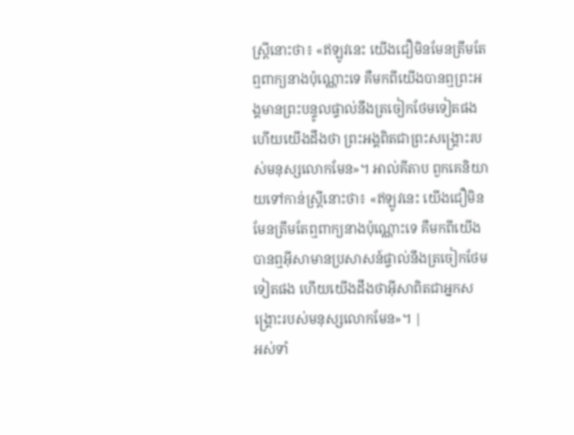ស្ត្រីនោះថា៖ «ឥឡូវនេះ យើងជឿមិនមែនត្រឹមតែឮពាក្យនាងប៉ុណ្ណោះទេ គឺមកពីយើងបានឮព្រះអង្គមានព្រះបន្ទូលផ្ទាល់នឹងត្រចៀកថែមទៀតផង ហើយយើងដឹងថា ព្រះអង្គពិតជាព្រះសង្គ្រោះរបស់មនុស្សលោកមែន»។ អាល់គីតាប ពួកគេនិយាយទៅកាន់ស្ដ្រីនោះថា៖ «ឥឡូវនេះ យើងជឿមិនមែនត្រឹមតែឮពាក្យនាងប៉ុណ្ណោះទេ គឺមកពីយើងបានឮអ៊ីសាមានប្រសាសន៍ផ្ទាល់នឹងត្រចៀកថែមទៀតផង ហើយយើងដឹងថាអ៊ីសាពិតជាអ្នកសង្រ្គោះរបស់មនុស្សលោកមែន»។ |
អស់ទាំ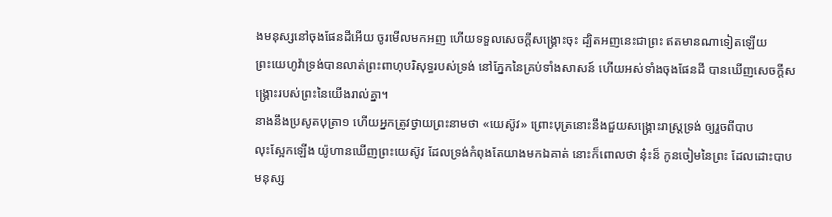ងមនុស្សនៅចុងផែនដីអើយ ចូរមើលមកអញ ហើយទទួលសេចក្ដីសង្គ្រោះចុះ ដ្បិតអញនេះជាព្រះ ឥតមានណាទៀតឡើយ
ព្រះយេហូវ៉ាទ្រង់បានលាត់ព្រះពាហុបរិសុទ្ធរបស់ទ្រង់ នៅភ្នែកនៃគ្រប់ទាំងសាសន៍ ហើយអស់ទាំងចុងផែនដី បានឃើញសេចក្ដីសង្គ្រោះរបស់ព្រះនៃយើងរាល់គ្នា។
នាងនឹងប្រសូតបុត្រា១ ហើយអ្នកត្រូវថ្វាយព្រះនាមថា «យេស៊ូវ» ព្រោះបុត្រនោះនឹងជួយសង្គ្រោះរាស្ត្រទ្រង់ ឲ្យរួចពីបាប
លុះស្អែកឡើង យ៉ូហានឃើញព្រះយេស៊ូវ ដែលទ្រង់កំពុងតែយាងមកឯគាត់ នោះក៏ពោលថា នុ៎ះន៏ កូនចៀមនៃព្រះ ដែលដោះបាបមនុស្ស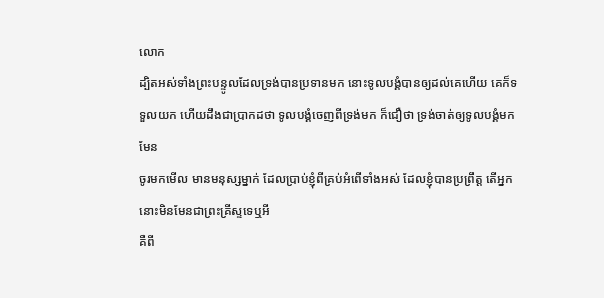លោក
ដ្បិតអស់ទាំងព្រះបន្ទូលដែលទ្រង់បានប្រទានមក នោះទូលបង្គំបានឲ្យដល់គេហើយ គេក៏ទទួលយក ហើយដឹងជាប្រាកដថា ទូលបង្គំចេញពីទ្រង់មក ក៏ជឿថា ទ្រង់ចាត់ឲ្យទូលបង្គំមកមែន
ចូរមកមើល មានមនុស្សម្នាក់ ដែលប្រាប់ខ្ញុំពីគ្រប់អំពើទាំងអស់ ដែលខ្ញុំបានប្រព្រឹត្ត តើអ្នកនោះមិនមែនជាព្រះគ្រីស្ទទេឬអី
គឺពី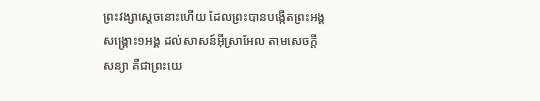ព្រះវង្សាស្តេចនោះហើយ ដែលព្រះបានបង្កើតព្រះអង្គសង្គ្រោះ១អង្គ ដល់សាសន៍អ៊ីស្រាអែល តាមសេចក្ដីសន្យា គឺជាព្រះយេ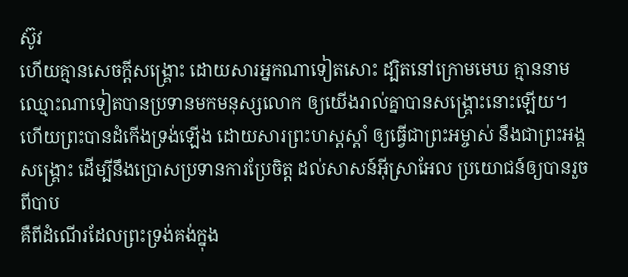ស៊ូវ
ហើយគ្មានសេចក្ដីសង្គ្រោះ ដោយសារអ្នកណាទៀតសោះ ដ្បិតនៅក្រោមមេឃ គ្មាននាមឈ្មោះណាទៀតបានប្រទានមកមនុស្សលោក ឲ្យយើងរាល់គ្នាបានសង្គ្រោះនោះឡើយ។
ហើយព្រះបានដំកើងទ្រង់ឡើង ដោយសារព្រះហស្តស្តាំ ឲ្យធ្វើជាព្រះអម្ចាស់ នឹងជាព្រះអង្គសង្គ្រោះ ដើម្បីនឹងប្រោសប្រទានការប្រែចិត្ត ដល់សាសន៍អ៊ីស្រាអែល ប្រយោជន៍ឲ្យបានរួចពីបាប
គឺពីដំណើរដែលព្រះទ្រង់គង់ក្នុង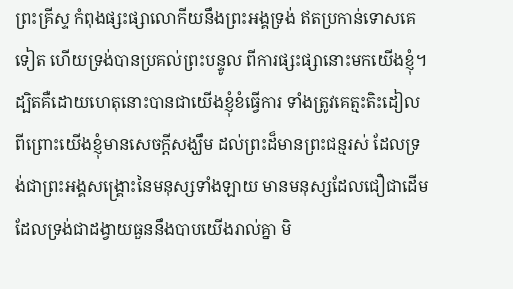ព្រះគ្រីស្ទ កំពុងផ្សះផ្សាលោកីយនឹងព្រះអង្គទ្រង់ ឥតប្រកាន់ទោសគេទៀត ហើយទ្រង់បានប្រគល់ព្រះបន្ទូល ពីការផ្សះផ្សានោះមកយើងខ្ញុំ។
ដ្បិតគឺដោយហេតុនោះបានជាយើងខ្ញុំខំធ្វើការ ទាំងត្រូវគេត្មះតិះដៀល ពីព្រោះយើងខ្ញុំមានសេចក្ដីសង្ឃឹម ដល់ព្រះដ៏មានព្រះជន្មរស់ ដែលទ្រង់ជាព្រះអង្គសង្រ្គោះនៃមនុស្សទាំងឡាយ មានមនុស្សដែលជឿជាដើម
ដែលទ្រង់ជាដង្វាយធួននឹងបាបយើងរាល់គ្នា មិ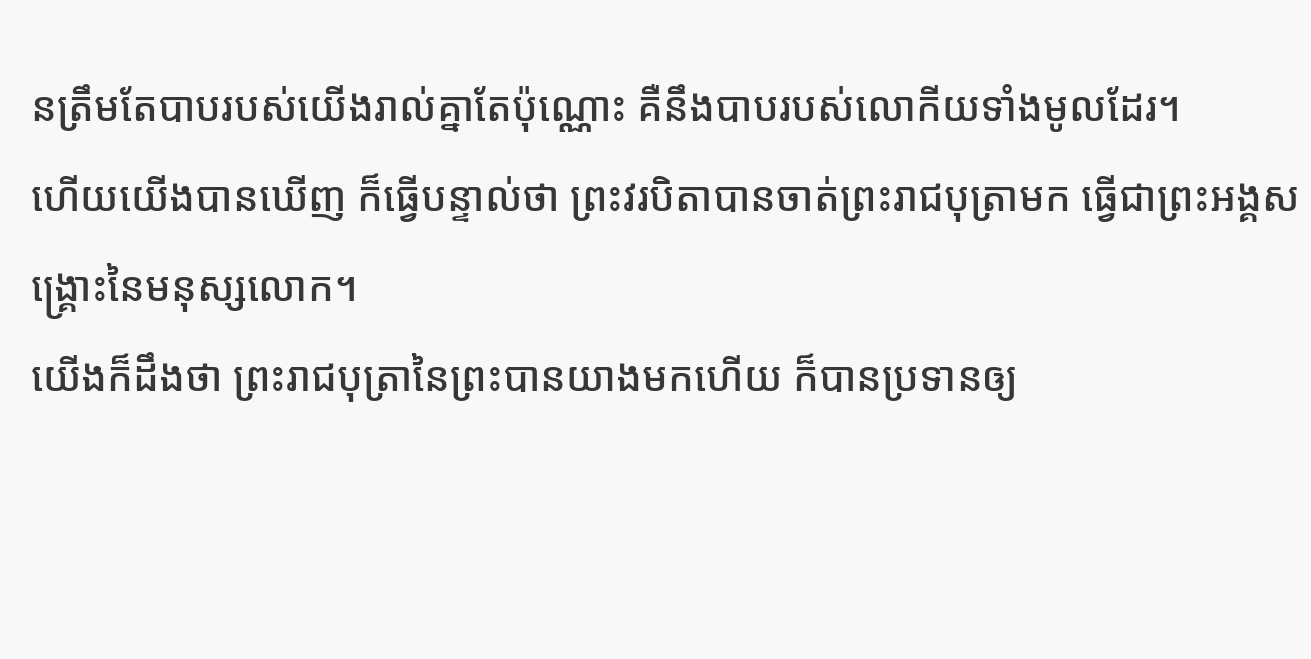នត្រឹមតែបាបរបស់យើងរាល់គ្នាតែប៉ុណ្ណោះ គឺនឹងបាបរបស់លោកីយទាំងមូលដែរ។
ហើយយើងបានឃើញ ក៏ធ្វើបន្ទាល់ថា ព្រះវរបិតាបានចាត់ព្រះរាជបុត្រាមក ធ្វើជាព្រះអង្គសង្គ្រោះនៃមនុស្សលោក។
យើងក៏ដឹងថា ព្រះរាជបុត្រានៃព្រះបានយាងមកហើយ ក៏បានប្រទានឲ្យ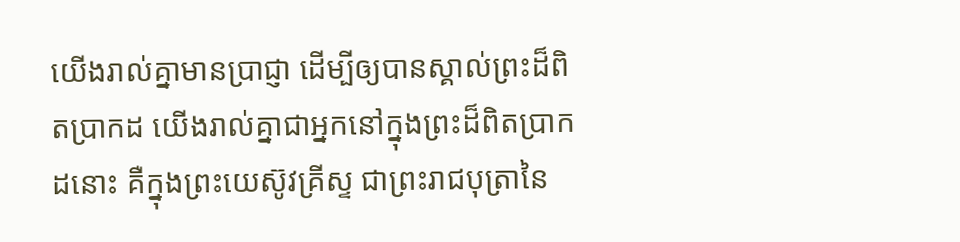យើងរាល់គ្នាមានប្រាជ្ញា ដើម្បីឲ្យបានស្គាល់ព្រះដ៏ពិតប្រាកដ យើងរាល់គ្នាជាអ្នកនៅក្នុងព្រះដ៏ពិតប្រាកដនោះ គឺក្នុងព្រះយេស៊ូវគ្រីស្ទ ជាព្រះរាជបុត្រានៃ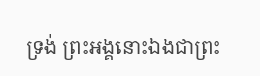ទ្រង់ ព្រះអង្គនោះឯងជាព្រះ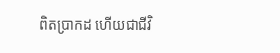ពិតប្រាកដ ហើយជាជីវិ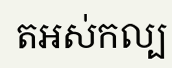តអស់កល្ប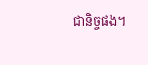ជានិច្ចផង។